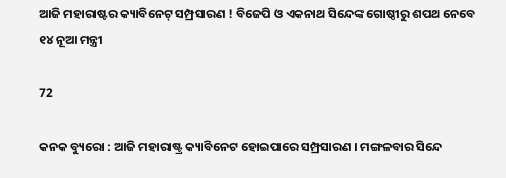ଆଜି ମହାରାଷ୍ଟର କ୍ୟାବିନେଟ୍ ସମ୍ପ୍ରସାରଣ ! ବିଜେପି ଓ ଏକନାଥ ସିନ୍ଦେଙ୍କ ଗୋଷ୍ଠୀରୁ ଶପଥ ନେବେ ୧୪ ନୂଆ ମନ୍ତ୍ରୀ

72

କନକ ବ୍ୟୁରୋ : ଆଜି ମହାରାଷ୍ଟ୍ର କ୍ୟାବିନେଟ ହୋଇପାରେ ସମ୍ପ୍ରସାରଣ । ମଙ୍ଗଳବାର ସିନ୍ଦେ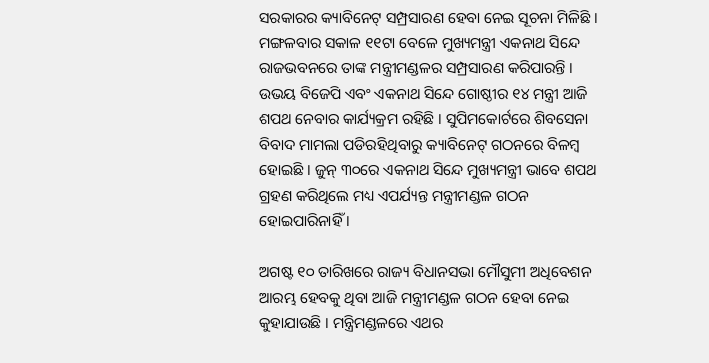ସରକାରର କ୍ୟାବିନେଟ୍ ସମ୍ପ୍ରସାରଣ ହେବା ନେଇ ସୂଚନା ମିଳିଛି । ମଙ୍ଗଳବାର ସକାଳ ୧୧ଟା ବେଳେ ମୁଖ୍ୟମନ୍ତ୍ରୀ ଏକନାଥ ସିନ୍ଦେ ରାଜଭବନରେ ତାଙ୍କ ମନ୍ତ୍ରୀମଣ୍ଡଳର ସମ୍ପ୍ରସାରଣ କରିପାରନ୍ତି । ଉଭୟ ବିଜେପି ଏବଂ ଏକନାଥ ସିନ୍ଦେ ଗୋଷ୍ଠୀର ୧୪ ମନ୍ତ୍ରୀ ଆଜି ଶପଥ ନେବାର କାର୍ଯ୍ୟକ୍ରମ ରହିଛି । ସୁପିମକୋର୍ଟରେ ଶିବସେନା ବିବାଦ ମାମଲା ପଡିରହିଥିବାରୁ କ୍ୟାବିନେଟ୍ ଗଠନରେ ବିଳମ୍ବ ହୋଇଛି । ଜୁନ୍ ୩୦ରେ ଏକନାଥ ସିନ୍ଦେ ମୁଖ୍ୟମନ୍ତ୍ରୀ ଭାବେ ଶପଥ ଗ୍ରହଣ କରିଥିଲେ ମଧ୍ୟ ଏପର୍ଯ୍ୟନ୍ତ ମନ୍ତ୍ରୀମଣ୍ଡଳ ଗଠନ ହୋଇପାରିନାହିଁ ।

ଅଗଷ୍ଟ ୧୦ ତାରିଖରେ ରାଜ୍ୟ ବିଧାନସଭା ମୌସୁମୀ ଅଧିବେଶନ ଆରମ୍ଭ ହେବକୁ ଥିବା ଆଜି ମନ୍ତ୍ରୀମଣ୍ଡଳ ଗଠନ ହେବା ନେଇ କୁହାଯାଉଛି । ମନ୍ତ୍ରିମଣ୍ଡଳରେ ଏଥର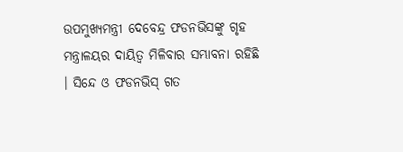ଉପମୁଖ୍ୟମନ୍ତ୍ରୀ ଦେବେନ୍ଦ୍ର ଫଡନଭିସଙ୍କୁ ଗୃହ ମନ୍ତ୍ରାଳୟର ଦାୟିତ୍ୱ ମିଳିବାର ସମ୍ଭାବନା ରହିଛି । ସିନ୍ଦେ ଓ ଫଡନଭିସ୍ ଗତ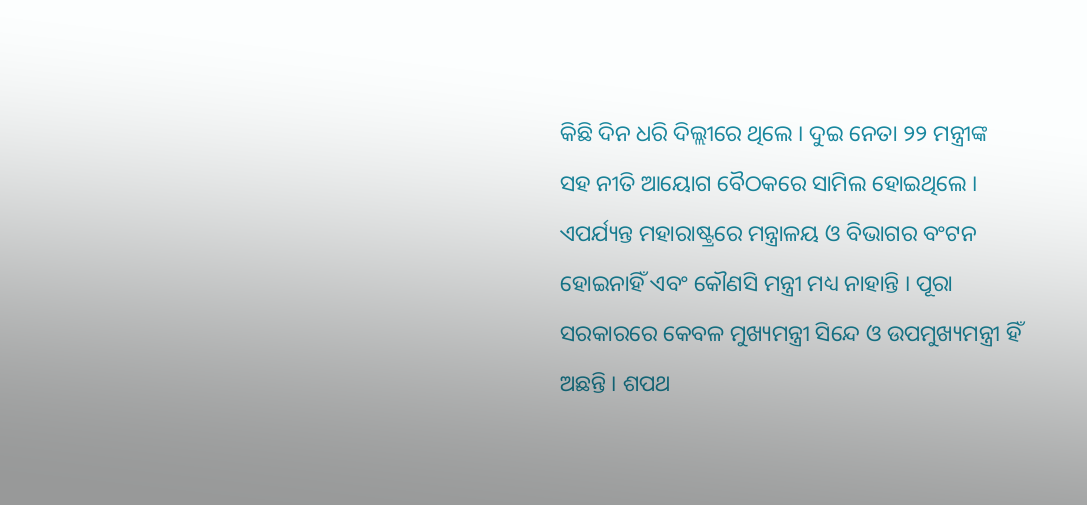କିଛି ଦିନ ଧରି ଦିଲ୍ଲୀରେ ଥିଲେ । ଦୁଇ ନେତା ୨୨ ମନ୍ତ୍ରୀଙ୍କ ସହ ନୀତି ଆୟୋଗ ବୈଠକରେ ସାମିଲ ହୋଇଥିଲେ । ଏପର୍ଯ୍ୟନ୍ତ ମହାରାଷ୍ଟ୍ରରେ ମନ୍ତ୍ରାଳୟ ଓ ବିଭାଗର ବଂଟନ ହୋଇନାହିଁ ଏବଂ କୌଣସି ମନ୍ତ୍ରୀ ମଧ୍ୟ ନାହାନ୍ତି । ପୂରା ସରକାରରେ କେବଳ ମୁଖ୍ୟମନ୍ତ୍ରୀ ସିନ୍ଦେ ଓ ଉପମୁଖ୍ୟମନ୍ତ୍ରୀ ହିଁ ଅଛନ୍ତି । ଶପଥ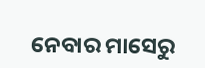ନେବାର ମାସେରୁ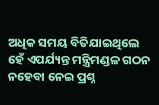ଅଧିକ ସମୟ ବିତିଯାଇଥିଲେ ହେଁ ଏପର୍ଯ୍ୟନ୍ତ ମନ୍ତ୍ରିମଣ୍ଡଳ ଗଠନ ନହେବା ନେଇ ପ୍ରଶ୍ନ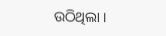ଉଠିଥିଲା ।